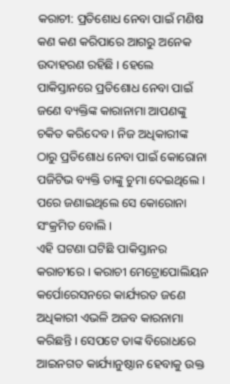କରାଚୀ: ପ୍ରତିଶୋଧ ନେବା ପାଇଁ ମଣିଷ କଣ କଣ କରିପାରେ ଆଗରୁ ଅନେକ ଉଦାହରଣ ରହିଛି । ହେଲେ ପାକିସ୍ତାନରେ ପ୍ରତିଶୋଧ ନେବା ପାଇଁ ଜଣେ ବ୍ୟକ୍ତିଙ୍କ କାରାନାମା ଆପଣଙ୍କୁ ଚକିତ କରିଦେବ । ନିଜ ଅଧିକାରୀଙ୍କ ଠାରୁ ପ୍ରତିଶୋଧ ନେବା ପାଇଁ କୋରୋନା ପଜିଟିଭ ବ୍ୟକ୍ତି ତାଙ୍କୁ ଚୁମା ଦେଇଥିଲେ । ପରେ ଜଣାଇଥିଲେ ସେ କୋରୋନା ସଂକ୍ରମିତ ବୋଲି ।
ଏହି ଘଟଣା ଘଟିଛି ପାକିସ୍ତାନର କରାଚୀରେ । କରାଚୀ ମେଟ୍ରୋପୋଲିୟନ କର୍ପୋରେସନରେ କାର୍ଯ୍ୟରତ ଜଣେ ଅଧିକାରୀ ଏଭଳି ଅଜବ କାରନାମା କରିଛନ୍ତି । ସେପଟେ ତାଙ୍କ ବିରୋଧରେ ଆଇନଗତ କାର୍ଯ୍ୟାନୁଷ୍ଠାନ ହେବାକୁ ଉକ୍ତ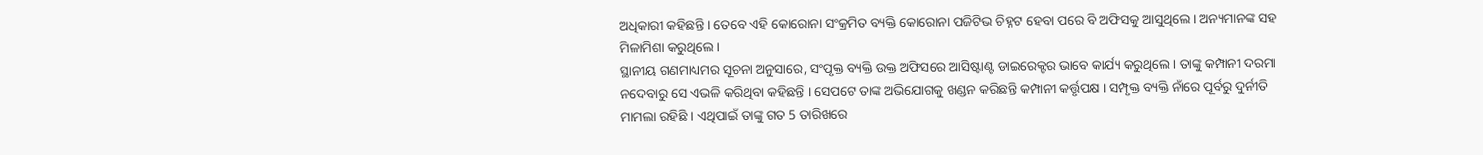ଅଧିକାରୀ କହିଛନ୍ତି । ତେବେ ଏହି କୋରୋନା ସଂକ୍ରମିତ ବ୍ୟକ୍ତି କୋରୋନା ପଜିଟିଭ ଚିହ୍ନଟ ହେବା ପରେ ବି ଅଫିସକୁ ଆସୁଥିଲେ । ଅନ୍ୟମାନଙ୍କ ସହ ମିଳାମିଶା କରୁଥିଲେ ।
ସ୍ଥାନୀୟ ଗଣମାଧ୍ୟମର ସୂଚନା ଅନୁସାରେ, ସଂପୃକ୍ତ ବ୍ୟକ୍ତି ଉକ୍ତ ଅଫିସରେ ଆସିଷ୍ଟାଣ୍ଟ ଡାଇରେକ୍ଟର ଭାବେ କାର୍ଯ୍ୟ କରୁଥିଲେ । ତାଙ୍କୁ କମ୍ପାନୀ ଦରମା ନଦେବାରୁ ସେ ଏଭଳି କରିଥିବା କହିଛନ୍ତି । ସେପଟେ ତାଙ୍କ ଅଭିଯୋଗକୁ ଖଣ୍ଡନ କରିଛନ୍ତି କମ୍ପାନୀ କର୍ତ୍ତୃପକ୍ଷ । ସମ୍ପୃକ୍ତ ବ୍ୟକ୍ତି ନାଁରେ ପୂର୍ବରୁ ଦୁର୍ନୀତି ମାମଲା ରହିଛି । ଏଥିପାଇଁ ତାଙ୍କୁ ଗତ 5 ତାରିଖରେ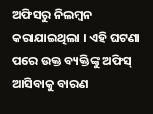ଅଫିସରୁ ନିଲମ୍ବନ କରାଯାଇଥିଲା । ଏହି ଘଟଣା ପରେ ଉକ୍ତ ବ୍ୟକ୍ତିଙ୍କୁ ଅଫିସ୍ ଆସିବାକୁ ବାରଣ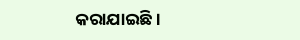କରାଯାଇଛି ।